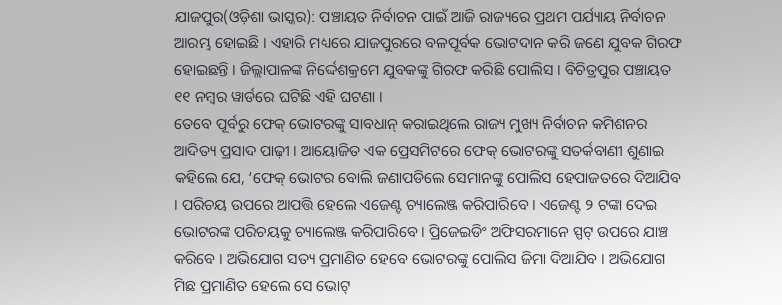ଯାଜପୁର(ଓଡ଼ିଶା ଭାସ୍କର): ପଞ୍ଚାୟତ ନିର୍ବାଚନ ପାଇଁ ଆଜି ରାଜ୍ୟରେ ପ୍ରଥମ ପର୍ଯ୍ୟାୟ ନିର୍ବାଚନ ଆରମ୍ଭ ହୋଇଛି । ଏହାରି ମଧ୍ୟରେ ଯାଜପୁରରେ ବଳପୂର୍ବକ ଭୋଟଦାନ କରି ଜଣେ ଯୁବକ ଗିରଫ ହୋଇଛନ୍ତି । ଜିଲ୍ଲାପାଳଙ୍କ ନିର୍ଦ୍ଦେଶକ୍ରମେ ଯୁବକଙ୍କୁ ଗିରଫ କରିଛି ପୋଲିସ । ବିଚିତ୍ରପୁର ପଞ୍ଚାୟତ ୧୧ ନମ୍ବର ୱାର୍ଡରେ ଘଟିଛି ଏହି ଘଟଣା ।
ତେବେ ପୂର୍ବରୁ ଫେକ୍ ଭୋଟରଙ୍କୁ ସାବଧାନ୍ କରାଇଥିଲେ ରାଜ୍ୟ ମୁଖ୍ୟ ନିର୍ବାଚନ କମିଶନର ଆଦିତ୍ୟ ପ୍ରସାଦ ପାଢ଼ୀ । ଆୟୋଜିତ ଏକ ପ୍ରେସମିଟରେ ଫେକ୍ ଭୋଟରଙ୍କୁ ସତର୍କବାଣୀ ଶୁଣାଇ କହିଲେ ଯେ, ‘ଫେକ୍ ଭୋଟର ବୋଲି ଜଣାପଡିଲେ ସେମାନଙ୍କୁ ପୋଲିସ ହେପାଜତରେ ଦିଆଯିବ । ପରିଚୟ ଉପରେ ଆପତ୍ତି ହେଲେ ଏଜେଣ୍ଟ ଚ୍ୟାଲେଞ୍ଜ କରିପାରିବେ । ଏଜେଣ୍ଟ ୨ ଟଙ୍କା ଦେଇ ଭୋଟରଙ୍କ ପରିଚୟକୁ ଚ୍ୟାଲେଞ୍ଜ କରିପାରିବେ । ପ୍ରିଜେଇଡିଂ ଅଫିସରମାନେ ସ୍ପଟ୍ ଉପରେ ଯାଞ୍ଚ କରିବେ । ଅଭିଯୋଗ ସତ୍ୟ ପ୍ରମାଣିତ ହେବେ ଭୋଟରଙ୍କୁ ପୋଲିସ ଜିମା ଦିଆଯିବ । ଅଭିଯୋଗ ମିଛ ପ୍ରମାଣିତ ହେଲେ ସେ ଭୋଟ୍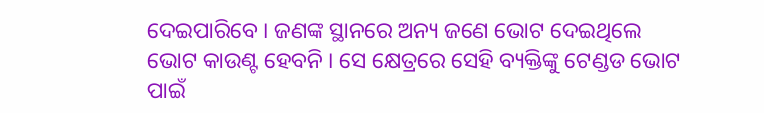ଦେଇପାରିବେ । ଜଣଙ୍କ ସ୍ଥାନରେ ଅନ୍ୟ ଜଣେ ଭୋଟ ଦେଇଥିଲେ ଭୋଟ କାଉଣ୍ଟ ହେବନି । ସେ କ୍ଷେତ୍ରରେ ସେହି ବ୍ୟକ୍ତିଙ୍କୁ ଟେଣ୍ଡଡ ଭୋଟ ପାଇଁ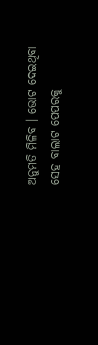ଅନୁମତି ମିଳିବ । ଭୋଟ ଦେଇଥିବା ସେହ ବାଲାଟ ପେପରକୁ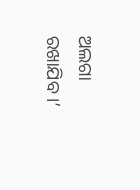ଅଲଗା ରଖାଯିବ ।’